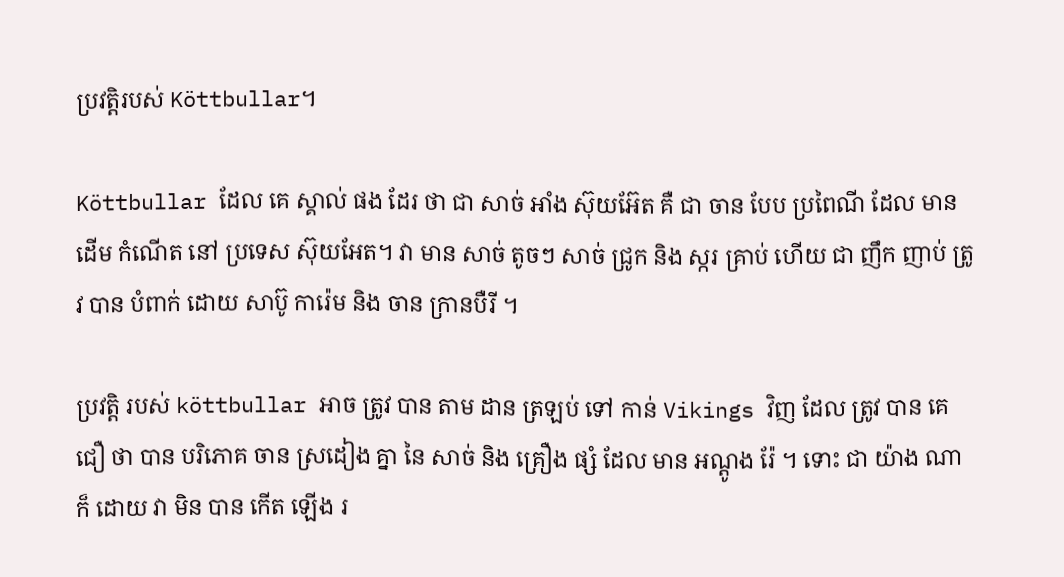ប្រវត្តិរបស់ Köttbullar។

Köttbullar ដែល គេ ស្គាល់ ផង ដែរ ថា ជា សាច់ អាំង ស៊ុយអ៊ែត គឺ ជា ចាន បែប ប្រពៃណី ដែល មាន ដើម កំណើត នៅ ប្រទេស ស៊ុយអែត។ វា មាន សាច់ តូចៗ សាច់ ជ្រូក និង ស្ករ គ្រាប់ ហើយ ជា ញឹក ញាប់ ត្រូវ បាន បំពាក់ ដោយ សាប៊ូ ការ៉េម និង ចាន ក្រានបឺរី ។

ប្រវត្តិ របស់ köttbullar អាច ត្រូវ បាន តាម ដាន ត្រឡប់ ទៅ កាន់ Vikings វិញ ដែល ត្រូវ បាន គេ ជឿ ថា បាន បរិភោគ ចាន ស្រដៀង គ្នា នៃ សាច់ និង គ្រឿង ផ្សំ ដែល មាន អណ្តូង រ៉ែ ។ ទោះ ជា យ៉ាង ណា ក៏ ដោយ វា មិន បាន កើត ឡើង រ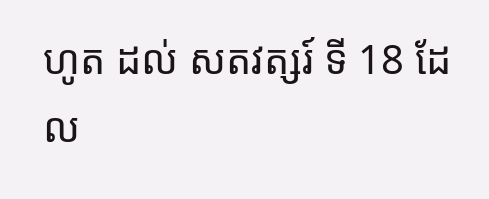ហូត ដល់ សតវត្សរ៍ ទី 18 ដែល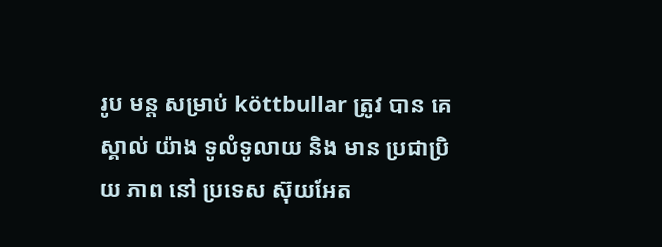រូប មន្ត សម្រាប់ köttbullar ត្រូវ បាន គេ ស្គាល់ យ៉ាង ទូលំទូលាយ និង មាន ប្រជាប្រិយ ភាព នៅ ប្រទេស ស៊ុយអែត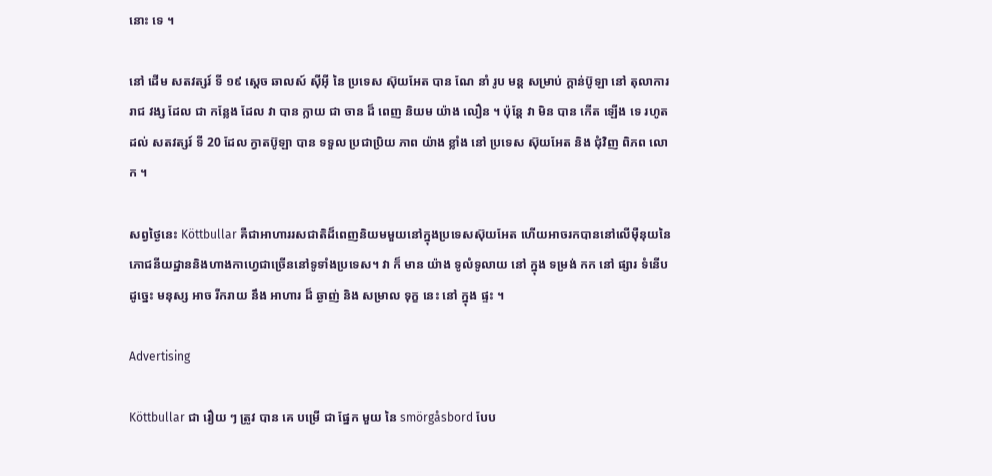នោះ ទេ ។

នៅ ដើម សតវត្សរ៍ ទី ១៩ ស្តេច ឆាលស៍ ស៊ីអ៊ី នៃ ប្រទេស ស៊ុយអែត បាន ណែ នាំ រូប មន្ត សម្រាប់ ក្តាន់ប៊ូឡា នៅ តុលាការ រាជ វង្ស ដែល ជា កន្លែង ដែល វា បាន ក្លាយ ជា ចាន ដ៏ ពេញ និយម យ៉ាង លឿន ។ ប៉ុន្តែ វា មិន បាន កើត ឡើង ទេ រហូត ដល់ សតវត្សរ៍ ទី 20 ដែល ក្វាតប៊ូឡា បាន ទទួល ប្រជាប្រិយ ភាព យ៉ាង ខ្លាំង នៅ ប្រទេស ស៊ុយអែត និង ជុំវិញ ពិភព លោក ។

សព្វថ្ងៃនេះ Köttbullar គឺជាអាហាររសជាតិដ៏ពេញនិយមមួយនៅក្នុងប្រទេសស៊ុយអែត ហើយអាចរកបាននៅលើម៉ឺនុយនៃភោជនីយដ្ឋាននិងហាងកាហ្វេជាច្រើននៅទូទាំងប្រទេស។ វា ក៏ មាន យ៉ាង ទូលំទូលាយ នៅ ក្នុង ទម្រង់ កក នៅ ផ្សារ ទំនើប ដូច្នេះ មនុស្ស អាច រីករាយ នឹង អាហារ ដ៏ ឆ្ងាញ់ និង សម្រាល ទុក្ខ នេះ នៅ ក្នុង ផ្ទះ ។

Advertising

Köttbullar ជា រឿយ ៗ ត្រូវ បាន គេ បម្រើ ជា ផ្នែក មួយ នៃ smörgåsbord បែប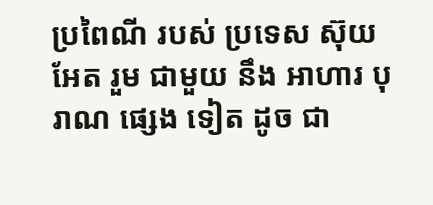ប្រពៃណី របស់ ប្រទេស ស៊ុយអែត រួម ជាមួយ នឹង អាហារ បុរាណ ផ្សេង ទៀត ដូច ជា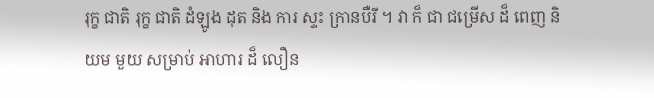រុក្ខ ជាតិ រុក្ខ ជាតិ ដំឡូង ដុត និង ការ ស្ទះ ក្រានបឺរី ។ វា ក៏ ជា ជម្រើស ដ៏ ពេញ និយម មួយ សម្រាប់ អាហារ ដ៏ លឿន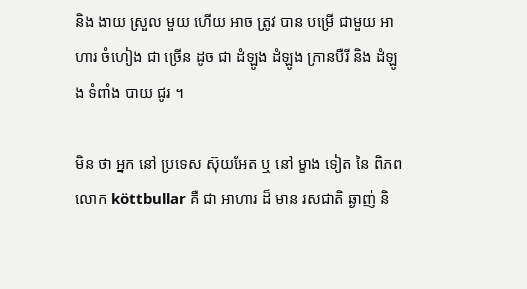និង ងាយ ស្រួល មួយ ហើយ អាច ត្រូវ បាន បម្រើ ជាមួយ អាហារ ចំហៀង ជា ច្រើន ដូច ជា ដំឡូង ដំឡូង ក្រានបឺរី និង ដំឡូង ទំពាំង បាយ ជូរ ។

មិន ថា អ្នក នៅ ប្រទេស ស៊ុយអែត ឬ នៅ ម្ខាង ទៀត នៃ ពិភព លោក köttbullar គឺ ជា អាហារ ដ៏ មាន រសជាតិ ឆ្ងាញ់ និ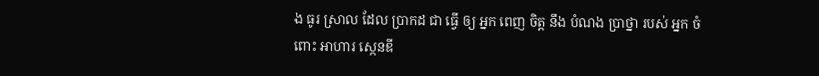ង ធូរ ស្រាល ដែល ប្រាកដ ជា ធ្វើ ឲ្យ អ្នក ពេញ ចិត្ត នឹង បំណង ប្រាថ្នា របស់ អ្នក ចំពោះ អាហារ ស្កេនឌី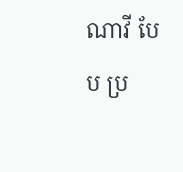ណាវី បែប ប្រ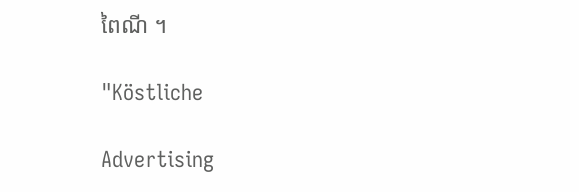ពៃណី ។

"Köstliche

Advertising